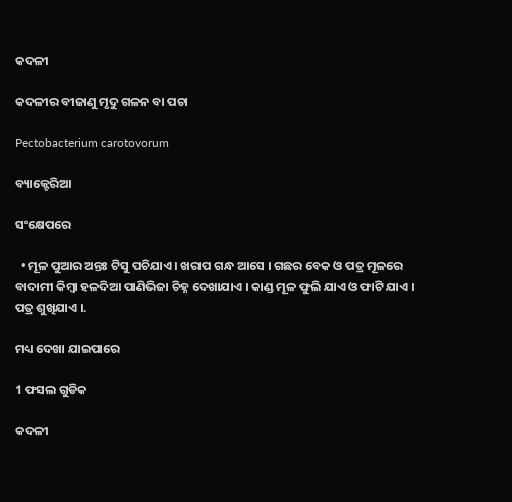କଦଳୀ

କଦଳୀର ବୀଜାଣୁ ମୃଦୁ ଗଳନ ବା ପଚା

Pectobacterium carotovorum

ବ୍ୟାକ୍ଟେରିଆ

ସଂକ୍ଷେପରେ

  • ମୂଳ ପୁଆର ଅନ୍ତଃ ଟିସୁ ପଚିଯାଏ । ଖରାପ ଗନ୍ଧ ଆସେ । ଗଛର ବେକ ଓ ପତ୍ର ମୂଳରେ ବାଦାମୀ କିମ୍ବା ହଳଦିଆ ପାଣିଭିଜା ଚିହ୍ନ ଦେଖାଯାଏ । କାଣ୍ଡ ମୂଳ ଫୁଲି ଯାଏ ଓ ଫାଟି ଯାଏ । ପତ୍ର ଶୁଖିଯାଏ ।.

ମଧ୍ୟ ଦେଖା ଯାଇପାରେ

1 ଫସଲ ଗୁଡିକ

କଦଳୀ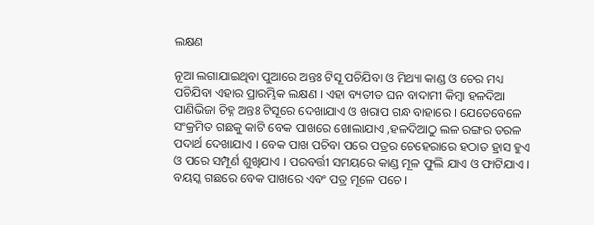ଲକ୍ଷଣ

ନୂଆ ଲଗାଯାଇଥିବା ପୁଆରେ ଅନ୍ତଃ ଟିସୂ ପଚିଯିବା ଓ ମିଥ୍ୟା କାଣ୍ଡ ଓ ଚେର ମଧ୍ୟ ପଚିଯିବା ଏହାର ପ୍ରାରମ୍ଭିକ ଲକ୍ଷଣ । ଏହା ବ୍ୟତୀତ ଘନ ବାଦାମୀ କିମ୍ବା ହଳଦିଆ ପାଣିଭିଜା ଚିହ୍ନ ଅନ୍ତଃ ଟିସୂରେ ଦେଖାଯାଏ ଓ ଖରାପ ଗନ୍ଧ ବାହାରେ । ଯେତେବେଳେ ସଂକ୍ରମିତ ଗଛକୁ କାଟି ବେକ ପାଖରେ ଖୋଲାଯାଏ ,ହଳଦିଆଠୁ ଲଳ ରଙ୍ଗର ତରଳ ପଦାର୍ଥ ଦେଖାଯାଏ । ବେକ ପାଖ ପଚିବା ପରେ ପତ୍ରର ଚେହେରାରେ ହଠାତ ହ୍ରାସ ହୁଏ ଓ ପରେ ସମ୍ପୂର୍ଣ ଶୁଖିଯାଏ । ପରବର୍ତ୍ତୀ ସମୟରେ କାଣ୍ଡ ମୂଳ ଫୁଲି ଯାଏ ଓ ଫାଟିଯାଏ । ବୟସ୍କ ଗଛରେ ବେକ ପାଖରେ ଏବଂ ପତ୍ର ମୂଳେ ପଚେ ।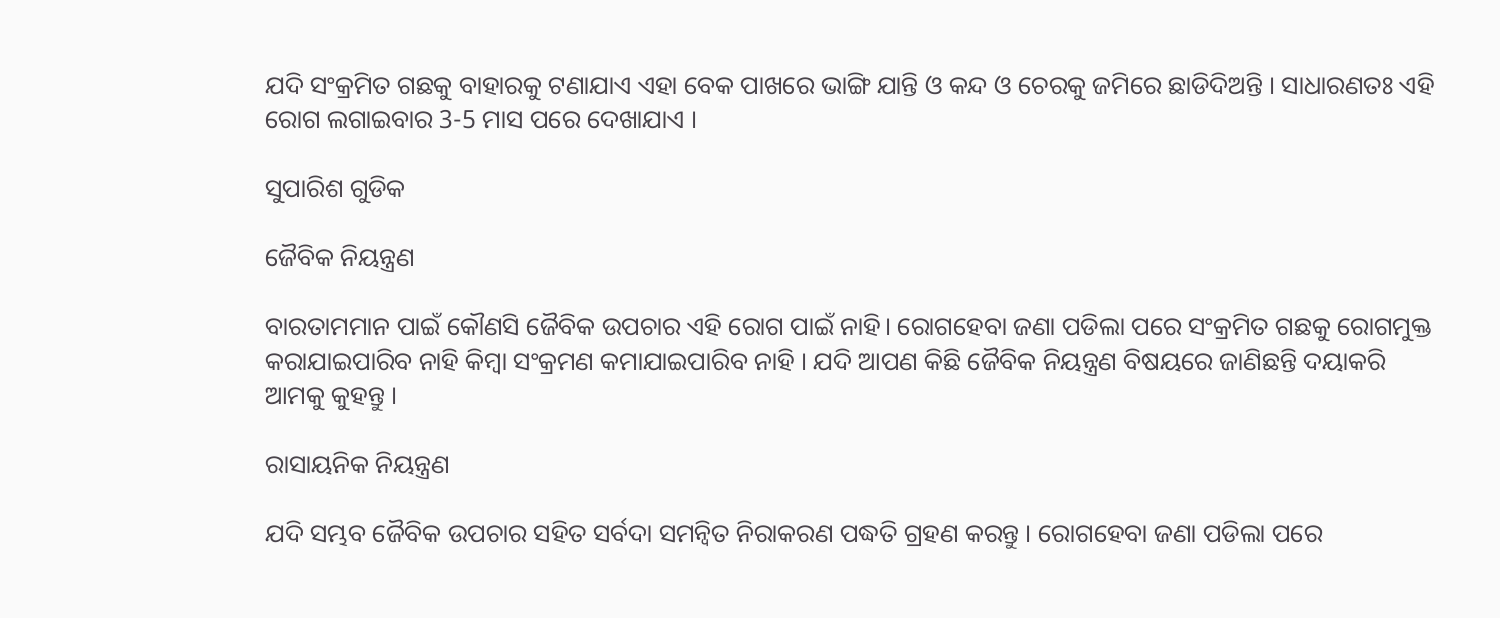ଯଦି ସଂକ୍ରମିତ ଗଛକୁ ବାହାରକୁ ଟଣାଯାଏ ଏହା ବେକ ପାଖରେ ଭାଙ୍ଗି ଯାନ୍ତି ଓ କନ୍ଦ ଓ ଚେରକୁ ଜମିରେ ଛାଡିଦିଅନ୍ତି । ସାଧାରଣତଃ ଏହି ରୋଗ ଲଗାଇବାର 3-5 ମାସ ପରେ ଦେଖାଯାଏ ।

ସୁପାରିଶ ଗୁଡିକ

ଜୈବିକ ନିୟନ୍ତ୍ରଣ

ବାରତାମମାନ ପାଇଁ କୌଣସି ଜୈବିକ ଉପଚାର ଏହି ରୋଗ ପାଇଁ ନାହି। ରୋଗହେବା ଜଣା ପଡିଲା ପରେ ସଂକ୍ରମିତ ଗଛକୁ ରୋଗମୁକ୍ତ କରାଯାଇପାରିବ ନାହି କିମ୍ବା ସଂକ୍ରମଣ କମାଯାଇପାରିବ ନାହି । ଯଦି ଆପଣ କିଛି ଜୈବିକ ନିୟନ୍ତ୍ରଣ ବିଷୟରେ ଜାଣିଛନ୍ତି ଦୟାକରି ଆମକୁ କୁହନ୍ତୁ ।

ରାସାୟନିକ ନିୟନ୍ତ୍ରଣ

ଯଦି ସମ୍ଭବ ଜୈବିକ ଉପଚାର ସହିତ ସର୍ବଦା ସମନ୍ଵିତ ନିରାକରଣ ପଦ୍ଧତି ଗ୍ରହଣ କରନ୍ତୁ । ରୋଗହେବା ଜଣା ପଡିଲା ପରେ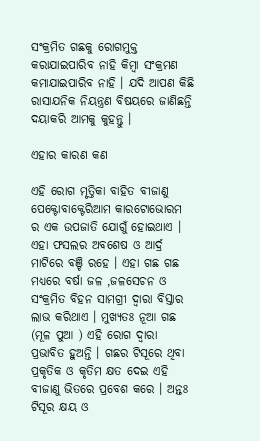ସଂକ୍ରମିତ ଗଛକୁ ରୋଗମୁକ୍ତ କରାଯାଇପାରିବ ନାହି କିମ୍ବା ସଂକ୍ରମଣ କମାଯାଇପାରିବ ନାହି । ଯଦି ଆପଣ କିଛି ରାସାଯନିକ ନିୟନ୍ତ୍ରଣ ବିଷୟରେ ଜାଣିଛନ୍ତି ଦୟାକରି ଆମକୁ କୁହନ୍ତୁ ।

ଏହାର କାରଣ କଣ

ଏହି ରୋଗ ମୃତ୍ତିକା ବାହିତ ବୀଜାଣୁ ପେକ୍ଟୋବାକ୍ଟେରିଆମ କାରଟୋଭୋରମ ର ଏକ ଉପଜାତି ଯୋଗୁଁ ହୋଇଥାଏ । ଏହା ଫସଲର ଅବଶେଷ ଓ ଆର୍ଦ୍ର ମାଟିରେ ବଞ୍ଚି ରହେ । ଏହା ଗଛ ଗଛ ମଧ୍ୟରେ ବର୍ଷା ଜଳ ,ଜଳସେଚନ ଓ ସଂକ୍ରମିତ ବିହନ ସାମଗ୍ରୀ ଦ୍ଵାରା ବିସ୍ତାର ଲାଭ କରିଥାଏ । ମୁଖ୍ୟତଃ ନୂଆ ଗଛ (ମୂଳ ପୁଆ ) ଏହି ରୋଗ ଦ୍ଵାରା ପ୍ରଭାବିତ ହୁଅନ୍ତି । ଗଛର ଟିସୂରେ ଥିବା ପ୍ରକୃତିକ ଓ କୃତିମ କ୍ଷତ ଦେଇ ଏହି ବୀଜାଣୁ ଭିତରେ ପ୍ରବେଶ କରେ । ଅନ୍ତଃ ଟିସୂର କ୍ଷୟ ଓ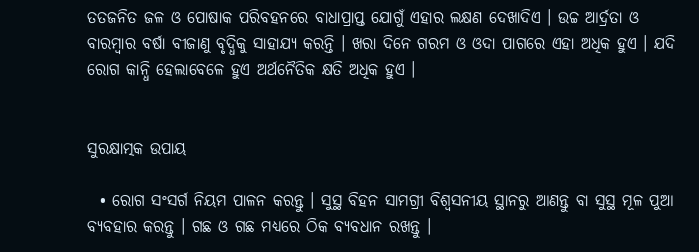ତତଜନିତ ଜଳ ଓ ପୋଷାକ ପରିବହନରେ ବାଧାପ୍ରାପ୍ତ ଯୋଗୁଁ ଏହାର ଲକ୍ଷଣ ଦେଖାଦିଏ । ଉଚ୍ଚ ଆର୍ଦ୍ରତା ଓ ବାରମ୍ବାର ବର୍ଷା ବୀଜାଣୁ ବୃଦ୍ଧିକୁ ସାହାଯ୍ୟ କରନ୍ତି । ଖରା ଦିନେ ଗରମ ଓ ଓଦା ପାଗରେ ଏହା ଅଧିକ ହୁଏ । ଯଦି ରୋଗ କାନ୍ଧି ହେଲାବେଳେ ହୁଏ ଅର୍ଥନୈତିକ କ୍ଷତି ଅଧିକ ହୁଏ ।


ସୁରକ୍ଷାତ୍ମକ ଉପାୟ

  • ରୋଗ ସଂସର୍ଗ ନିୟମ ପାଳନ କରନ୍ତୁ । ସୁସ୍ଥ ବିହନ ସାମଗ୍ରୀ ବିଶ୍ଵସନୀୟ ସ୍ଥାନରୁ ଆଣନ୍ତୁ ବା ସୁସ୍ଥ ମୂଳ ପୁଆ ବ୍ୟବହାର କରନ୍ତୁ । ଗଛ ଓ ଗଛ ମଧ୍ୟରେ ଠିକ ବ୍ୟବଧାନ ରଖନ୍ତୁ ।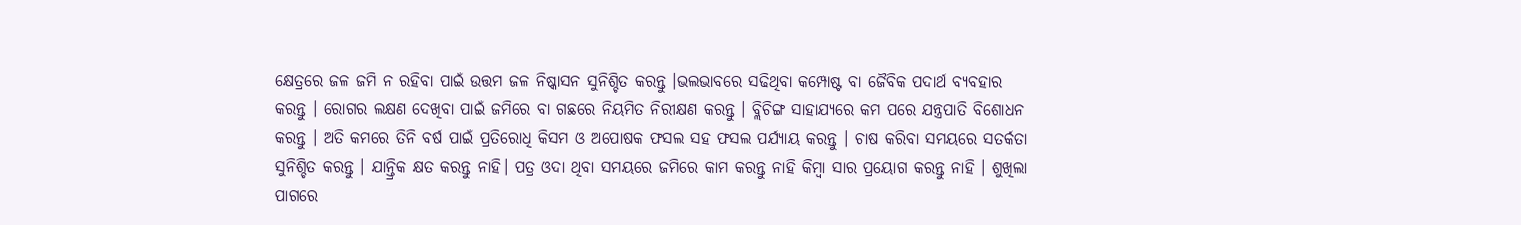କ୍ଷେତ୍ରରେ ଜଳ ଜମି ନ ରହିବା ପାଇଁ ଉତ୍ତମ ଜଳ ନିଷ୍କାସନ ସୁନିଶ୍ଚିତ କରନ୍ତୁ ।ଭଲଭାବରେ ସଢିଥିବା କମ୍ପୋଷ୍ଟ ବା ଜୈବିକ ପଦାର୍ଥ ବ୍ୟବହାର କରନ୍ତୁ । ରୋଗର ଲକ୍ଷଣ ଦେଖିବା ପାଇଁ ଜମିରେ ବା ଗଛରେ ନିୟମିତ ନିରୀକ୍ଷଣ କରନ୍ତୁ । ବ୍ଲିଚିଙ୍ଗ ସାହାଯ୍ୟରେ କମ ପରେ ଯନ୍ତ୍ରପାତି ବିଶୋଧନ କରନ୍ତୁ । ଅତି କମରେ ତିନି ବର୍ଷ ପାଇଁ ପ୍ରତିରୋଧି କିସମ ଓ ଅପୋଷକ ଫସଲ ସହ ଫସଲ ପର୍ଯ୍ୟାୟ କରନ୍ତୁ । ଚାଷ କରିବା ସମୟରେ ସତର୍କତା ସୁନିଶ୍ଚିତ କରନ୍ତୁ । ଯାନ୍ତ୍ରିକ କ୍ଷତ କରନ୍ତୁ ନାହି। ପତ୍ର ଓଦା ଥିବା ସମୟରେ ଜମିରେ କାମ କରନ୍ତୁ ନାହି କିମ୍ବା ସାର ପ୍ରୟୋଗ କରନ୍ତୁ ନାହି । ଶୁଖିଲା ପାଗରେ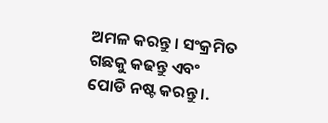ଅମଳ କରନ୍ତୁ । ସଂକ୍ରମିତ ଗଛକୁ କଢନ୍ତୁ ଏବଂ ପୋଡି ନଷ୍ଟ କରନ୍ତୁ ।.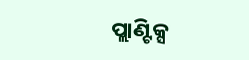ପ୍ଲାଣ୍ଟିକ୍ସ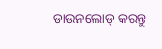ଡାଉନଲୋଡ୍ କରନ୍ତୁ